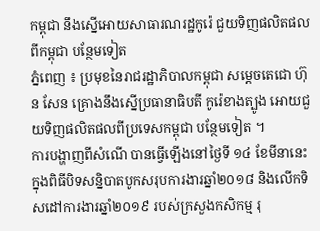កម្ពុជា នឹងស្នើអោយសាធារណរដ្ឋកូរ៉េ ជួយទិញផលិតផលពីកម្ពុជា បន្ថែមទៀត
ភ្នំពេញ ៖ ប្រមុខនៃរាជរដ្ឋាភិបាលកម្ពុជា សម្តេចតេជោ ហ៊ុន សែន គ្រោងនឹងស្នើប្រធានាធិបតី កូរ៉េខាងត្បូង អោយជួយទិញផលិតផលពីប្រទេសកម្ពុជា បន្ថែមទៀត ។
ការបង្ហាញពីសំណើ បានធ្វើឡើងនៅថ្ងៃទី ១៤ ខែមីនានេះ ក្នុងពិធីបិទសន្និបាតបូកសរុបការងារឆ្នាំ២០១៨ និងលើកទិសដៅការងារឆ្នាំ២០១៩ របស់ក្រសួងកសិកម្ម រុ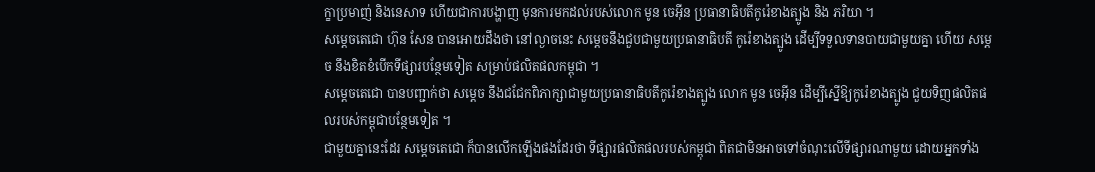ក្ខាប្រមាញ់ និងនេសាទ ហើយជាការបង្ហាញ មុនការមកដល់របស់លោក មូន ចេអ៊ីន ប្រធានាធិបតីកូរ៉េខាងត្បូង និង ភរិយា ។
សម្តេចតេជោ ហ៊ុន សែន បានអោយដឹងថា នៅល្ងាចនេះ សម្តេចនឹងជួបជាមួយប្រធានាធិបតី កូរ៉េខាងត្បូង ដើម្បីទទួលទានបាយជាមួយគ្នា ហើយ សម្តេច នឹងខិតខំបើកទីផ្សារបន្ថែមទៀត សម្រាប់ផលិតផលកម្ពុជា ។
សម្តេចតេជោ បានបញ្ជាក់ថា សម្តេច នឹងជជែកពិភាក្សាជាមួយប្រធានាធិបតីកូរ៉េខាងត្បូង លោក មូន ចេអ៊ីន ដើម្បីស្នើឱ្យកូរ៉េខាងត្បូង ជួយទិញផលិតផលរបស់កម្ពុជាបន្ថែមទៀត ។
ជាមួយគ្នានេះដែរ សម្តេចតេជោ ក៏បានលើកឡើងផងដែរថា ទីផ្សារផលិតផលរបស់កម្ពុជា ពិតជាមិនអាចទៅចំណុះលើទីផ្សារណាមួយ ដោយអ្នកទាំង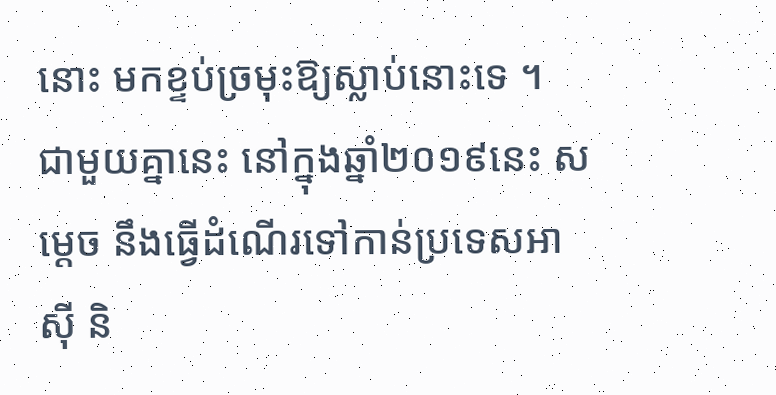នោះ មកខ្ទប់ច្រមុះឱ្យស្លាប់នោះទេ ។ ជាមួយគ្នានេះ នៅក្នុងឆ្នាំ២០១៩នេះ សម្តេច នឹងធ្វើដំណើរទៅកាន់ប្រទេសអាស៊ី និ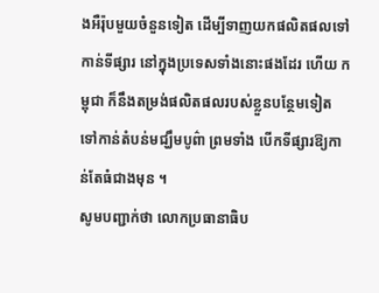ងអឺរ៉ុបមួយចំនួនទៀត ដើម្បីទាញយកផលិតផលទៅកាន់ទីផ្សារ នៅក្នុងប្រទេសទាំងនោះផងដែរ ហើយ កម្ពុជា ក៏នឹងតម្រង់ផលិតផលរបស់ខ្លួនបន្ថែមទៀត ទៅកាន់តំបន់មជ្ឃឹមបូព៌ា ព្រមទាំង បើកទីផ្សារឱ្យកាន់តែធំជាងមុន ។
សូមបញ្ជាក់ថា លោកប្រធានាធិប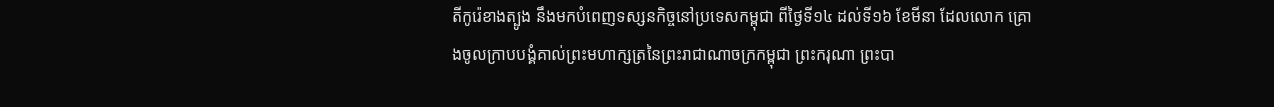តីកូរ៉េខាងត្បូង នឹងមកបំពេញទស្សនកិច្ចនៅប្រទេសកម្ពុជា ពីថ្ងៃទី១៤ ដល់ទី១៦ ខែមីនា ដែលលោក គ្រោងចូលក្រាបបង្គំគាល់ព្រះមហាក្សត្រនៃព្រះរាជាណាចក្រកម្ពុជា ព្រះករុណា ព្រះបា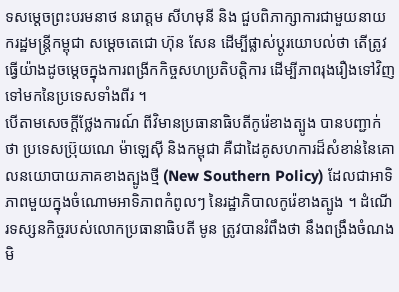ទសម្តេចព្រះបរមនាថ នរោត្តម សីហមុនី និង ជួបពិភាក្សាការជាមួយនាយករដ្ឋមន្ត្រីកម្ពុជា សម្ដេចតេជោ ហ៊ុន សែន ដើម្បីផ្លាស់ប្តូរយោបល់ថា តើត្រូវធ្វើយ៉ាងដូចម្ដេចក្នុងការពង្រីកកិច្ចសហប្រតិបត្តិការ ដើម្បីភាពរុងរឿងទៅវិញទៅមកនៃប្រទេសទាំងពីរ ។
បើតាមសេចក្តីថ្លែងការណ៍ ពីវិមានប្រធានាធិបតីកូរ៉េខាងត្បូង បានបញ្ជាក់ថា ប្រទេសប្រ៊ុយណេ ម៉ាឡេស៊ី និងកម្ពុជា គឺជាដៃគូសហការដ៏សំខាន់នៃគោលនយោបាយភាគខាងត្បូងថ្មី (New Southern Policy) ដែលជាអាទិភាពមួយក្នុងចំណោមអាទិភាពកំពូលៗ នៃរដ្ឋាភិបាលកូរ៉េខាងត្បូង ។ ដំណើរទស្សនកិច្ចរបស់លោកប្រធានាធិបតី មូន ត្រូវបានរំពឹងថា នឹងពង្រឹងចំណងមិ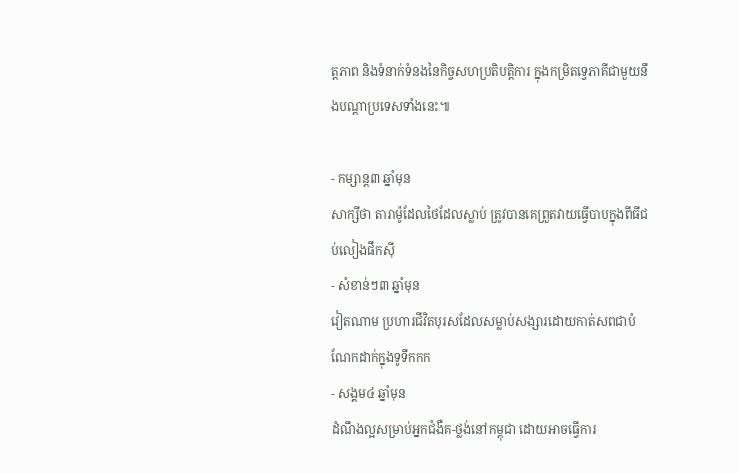ត្តភាព និងទំនាក់ទំនងនៃកិច្ចសហប្រតិបត្តិការ ក្នុងកម្រិតទេ្វភាគីជាមួយនឹងបណ្ដាប្រទេសទាំងនេះ៕

- កម្សាន្ត៣ ឆ្នាំមុន
សាក្សីថា តារាម៉ូដែលថៃដែលស្លាប់ ត្រូវបានគេព្រួតវាយធ្វើបាបក្នុងពីធីជប់លៀងផឹកស៊ី
- សំខាន់ៗ៣ ឆ្នាំមុន
វៀតណាម ប្រហារជីវិតបុរសដែលសម្លាប់សង្សារដោយកាត់សពជាបំណែកដាក់ក្នុងទូទឹកកក
- សង្គម៤ ឆ្នាំមុន
ដំណឹងល្អសម្រាប់អ្នកជំងឺគ-ថ្លង់នៅកម្ពុជា ដោយអាចធ្វើការ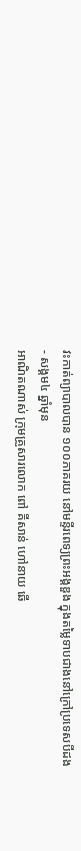វះកាត់ព្យាបាលបាន ១០០ភាគរយ នៅមន្ទីរពេទ្យព្រះអង្គឌួង ក្នុងតម្លៃទាបជាងនៅក្រៅប្រទេសបីដង
- សង្គម៤ ឆ្នាំមុន
អាណិតណាស់ ក្រុមគ្រួសារលោក ពៅ គីសាន់ ហៅនាយ ឆើ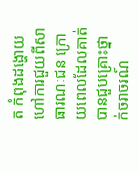ត កំពុងដង្ហោយហៅការជួយពីសាធារណៈជន ក្រោយពេលដែលគាត់បានជួបគ្រោះថ្នាក់ចរាចរណ៍